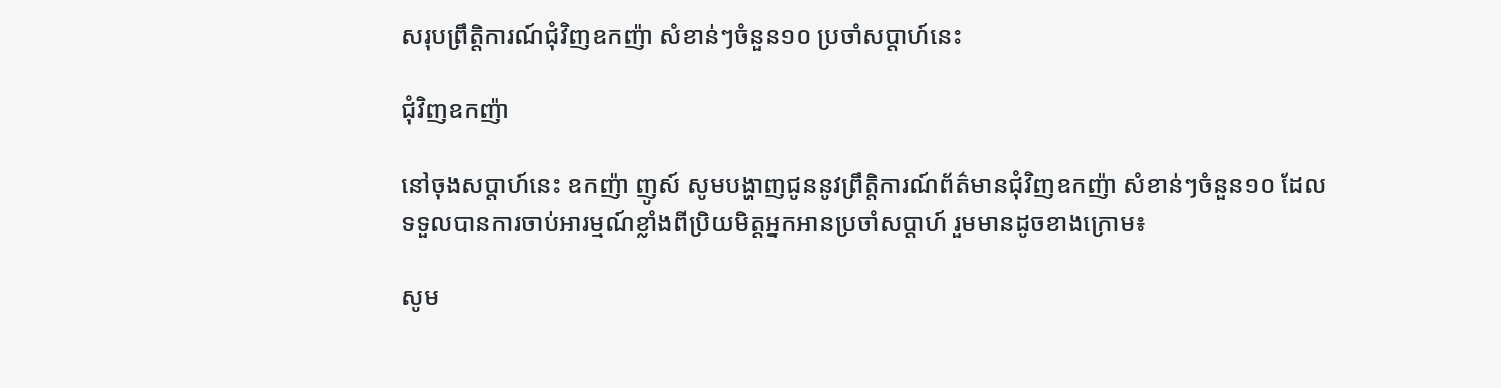សរុបព្រឹត្ដិការណ៍ជុំវិញឧកញ៉ា សំខាន់ៗចំនួន១០ ប្រចាំសប្ដាហ៍នេះ

ជុំវិញឧកញ៉ា

នៅចុងសប្តាហ៍នេះ ឧកញ៉ា ញូស៍ សូមបង្ហាញជូននូវព្រឹត្តិការណ៍ព័ត៌មានជុំវិញឧកញ៉ា សំខាន់ៗចំនួន១០ ដែលទទួលបានការចាប់អារម្មណ៍ខ្លាំងពីប្រិយមិត្តអ្នកអានប្រចាំសប្តាហ៍ រួមមានដូចខាងក្រោម៖

សូម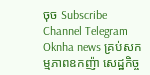ចុច Subscribe Channel Telegram Oknha news គ្រប់សកម្មភាពឧកញ៉ា សេដ្ឋកិច្ច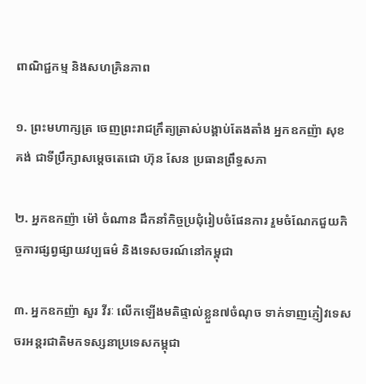ពាណិជ្ជកម្ម និងសហគ្រិនភាព

១. ព្រះមហាក្សត្រ ចេញព្រះរាជក្រឹត្យត្រាស់បង្គាប់តែងតាំង អ្នកឧកញ៉ា សុខ គង់ ជាទីប្រឹក្សាសម្ដេចតេជោ ហ៊ុន សែន ប្រធានព្រឹទ្ធសភា

២. អ្នកឧកញ៉ា ម៉ៅ ចំណាន ដឹកនាំកិច្ចប្រជុំរៀបចំផែនការ រួមចំណែកជួយកិច្ចការផ្សព្វផ្សាយវប្បធម៌ និងទេសចរណ៍នៅកម្ពុជា

៣. អ្នកឧកញ៉ា សួរ វីរៈ លើកឡើងមតិផ្ទាល់ខ្លួន៧ចំណុច ទាក់ទាញភ្ញៀវទេសចរអន្ដរជាតិមកទស្សនាប្រទេសកម្ពុជា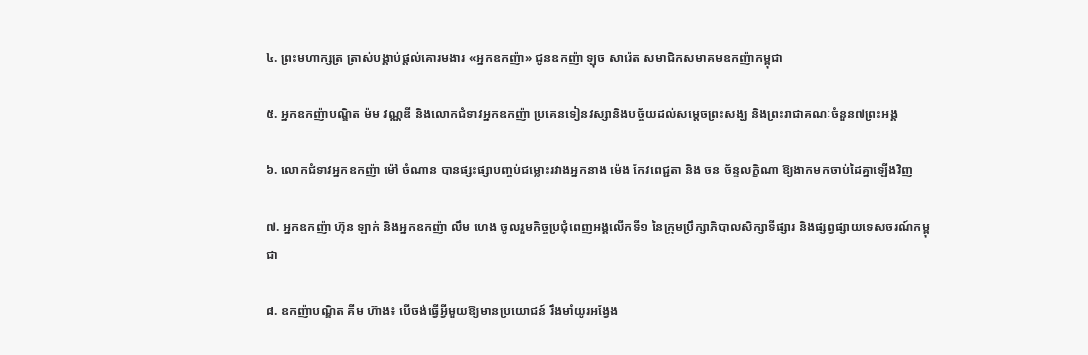៤. ព្រះមហាក្សត្រ ត្រាស់បង្គាប់ផ្តល់គោរមងារ «អ្នកឧកញ៉ា» ជូនឧកញ៉ា ឡុច សារ៉េត សមាជិកសមាគមឧកញ៉ាកម្ពុជា

៥. អ្នកឧកញ៉ាបណ្ឌិត ម៉ម វណ្ណឌី និងលោកជំទាវអ្នកឧកញ៉ា ប្រគេនទៀនវស្សានិងបច្ច័យដល់សម្តេចព្រះសង្ឃ និងព្រះរាជាគណៈចំនួន៧ព្រះអង្គ

៦. លោកជំទាវអ្នកឧកញ៉ា ម៉ៅ ចំណាន បានផ្សះផ្សាបញ្ចប់ជម្លោះរវាងអ្នកនាង ម៉េង កែវពេជ្ជតា និង ចន ច័ន្ទលក្ខិណា ឱ្យងាកមកចាប់ដៃគ្នាឡើងវិញ

៧. អ្នកឧកញ៉ា ហ៊ុន ឡាក់ និងអ្នកឧកញ៉ា លឹម ហេង ចូលរួមកិច្ចប្រជុំពេញអង្គលើកទី១ នៃក្រុមប្រឹក្សាភិបាលសិក្សាទីផ្សារ និងផ្សព្វផ្សាយទេសចរណ៍កម្ពុជា

៨. ឧកញ៉ាបណ្ឌិត គីម ហ៊ាង៖ បើចង់ធ្វើអ្វីមួយឱ្យមានប្រយោជន៍ រឹងមាំយូរអង្វែង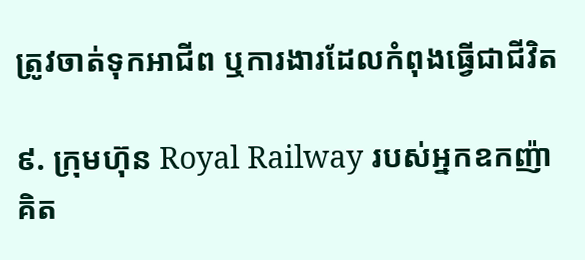ត្រូវចាត់ទុកអាជីព ឬការងារដែលកំពុងធ្វើជាជីវិត

៩. ក្រុមហ៊ុន Royal Railway របស់អ្នកឧកញ៉ា គិត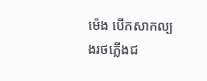ម៉េង បើកសាកល្បងរថភ្លើងជ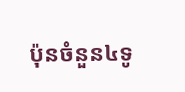ប៉ុនចំនួន៤ទូ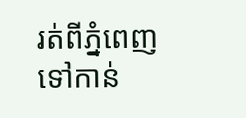រត់ពីភ្នំពេញ ទៅកាន់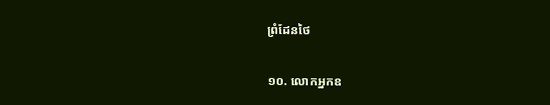ព្រំដែនថៃ

១០. លោកអ្នកឧ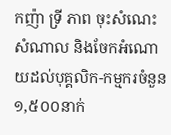កញ៉ា ទ្រី ភាព ចុះសំណេះសំណាល និងចែកអំណោយដល់បុគ្គលិក-កម្មករចំនួន ១,៥០០នាក់